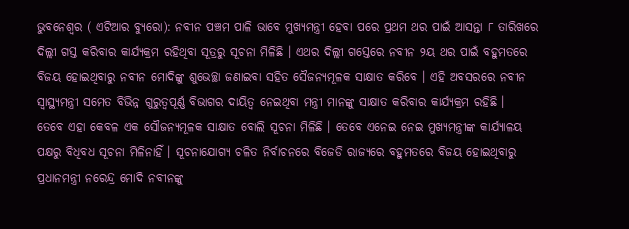ଭୁବନେଶ୍ୱର ( ଏଟିଆର ବ୍ୟୁରୋ): ନବୀନ ପଞ୍ଚମ ପାଳି ଭାବେ ମୁଖ୍ୟମନ୍ତ୍ରୀ ହେବା ପରେ ପ୍ରଥମ ଥର ପାଇଁ ଆସନ୍ତା ୮ ତାରିଖରେ ଦିଲ୍ଲୀ ଗସ୍ତ କରିବାର କାର୍ଯ୍ୟକ୍ରମ ରହିଥିବା ସୂତ୍ରରୁ ସୂଚନା ମିଳିଛି । ଏଥର ଦିଲ୍ଲୀ ଗସ୍ତେରେ ନବୀନ ୨ୟ ଥର ପାଇଁ ବହୁମତରେ ବିଜୟ ହୋଇଥିବାରୁ ନବୀନ ମୋଦିଙ୍କୁ ଶୁଭେଚ୍ଛା ଜଣାଇବା ସହିତ ସୈଜନ୍ୟମୂଳକ ସାକ୍ଷାତ କରିବେ । ଏହି ଅବସରରେ ନବୀନ ସ୍ୱାସ୍ଥ୍ୟମନ୍ତ୍ରୀ ସମେତ ବିଭିନ୍ନ ଗୁରୁତ୍ୱପୂର୍ଣ୍ଣ ବିଭାଗର ଦାୟିତ୍ୱ ନେଇଥିବା ମନ୍ତ୍ରୀ ମାନଙ୍କୁ ସାକ୍ଷାତ କରିବାର କାର୍ଯ୍ୟକ୍ରମ ରହିଛି ।
ତେବେ ଏହା କେବଳ ଏକ ସୌଜନ୍ୟମୂଳକ ସାକ୍ଷାତ ବୋଲି ସୂଚନା ମିଳିଛି । ତେବେ ଏନେଇ ନେଇ ମୁଖ୍ୟମନ୍ତ୍ରୀଙ୍କ କାର୍ଯ୍ୟାଳୟ ପକ୍ଷରୁ ବିଧିବଧ ସୂଚନା ମିଳିନାହିଁ । ସୂଚନାଯୋଗ୍ୟ ଚଳିତ ନିର୍ବାଚନରେ ବିଜେଡି ରାଜ୍ୟରେ ବହୁମତରେ ବିଜୟ ହୋଇଥିବାରୁ ପ୍ରଧାନମନ୍ତ୍ରୀ ନରେନ୍ଦ୍ର ମୋଦି ନବୀନଙ୍କୁ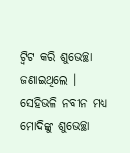ଟ୍ୱିଟ କରି ଶୁଭେଚ୍ଛା ଜଣାଇଥିଲେ । ସେହିଭଳି ନବୀନ ମଧ୍ୟ ମୋଦିଙ୍କୁ ଶୁଭେଚ୍ଛା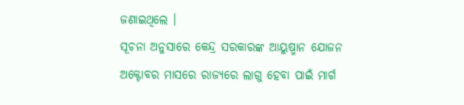ଜଣାଇଥିଲେ ।
ସୂଚନା ଅନୁସାରେ କେନ୍ଦ୍ର ସରକାରଙ୍କ ଆୟୁଷ୍ମାନ ଯୋଜନ ଅକ୍ଟୋବର ମାସରେ ରାଜ୍ୟରେ ଲାଗୁ ହେବା ପାଇଁ ମାର୍ଗ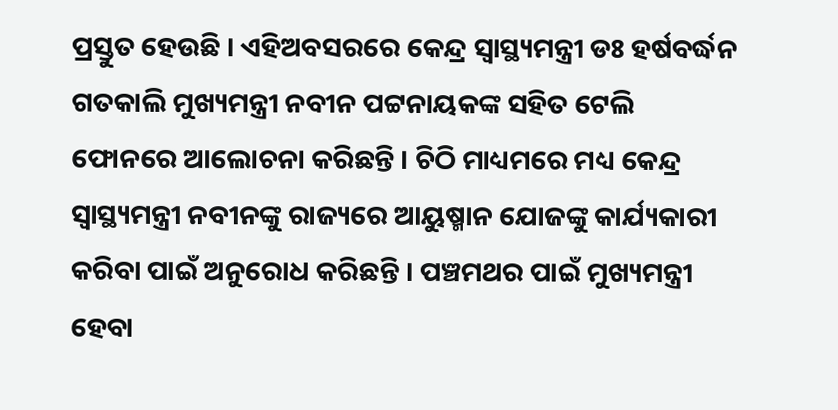ପ୍ରସ୍ତୁତ ହେଉଛି । ଏହିଅବସରରେ କେନ୍ଦ୍ର ସ୍ୱାସ୍ଥ୍ୟମନ୍ତ୍ରୀ ଡଃ ହର୍ଷବର୍ଦ୍ଧନ ଗତକାଲି ମୁଖ୍ୟମନ୍ତ୍ରୀ ନବୀନ ପଟ୍ଟନାୟକଙ୍କ ସହିତ ଟେଲି ଫୋନରେ ଆଲୋଚନା କରିଛନ୍ତି । ଚିଠି ମାଧ୍ୟମରେ ମଧ୍ୟ କେନ୍ଦ୍ର ସ୍ୱାସ୍ଥ୍ୟମନ୍ତ୍ରୀ ନବୀନଙ୍କୁ ରାଜ୍ୟରେ ଆୟୁଷ୍ମାନ ଯୋଜଙ୍କୁ କାର୍ଯ୍ୟକାରୀ କରିବା ପାଇଁ ଅନୁରୋଧ କରିଛନ୍ତି । ପଞ୍ଚମଥର ପାଇଁ ମୁଖ୍ୟମନ୍ତ୍ରୀ ହେବା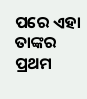ପରେ ଏହା ତାଙ୍କର ପ୍ରଥମ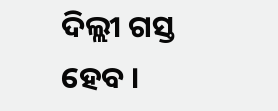ଦିଲ୍ଲୀ ଗସ୍ତ ହେବ ।